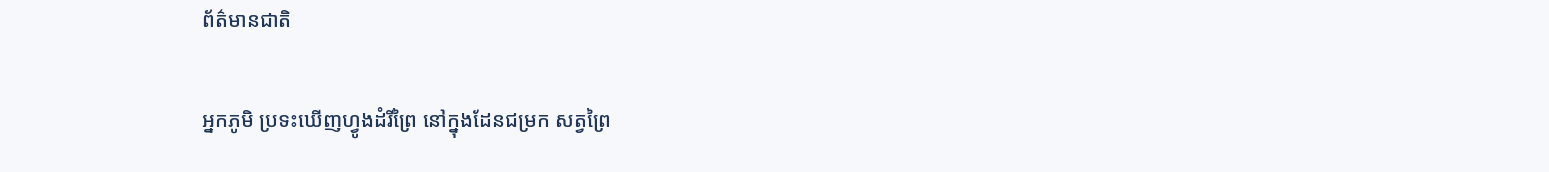ព័ត៌មានជាតិ

អ្នកភូមិ ប្រទះឃើញហ្វូងដំរីព្រៃ នៅក្នុងដែនជម្រក សត្វព្រៃ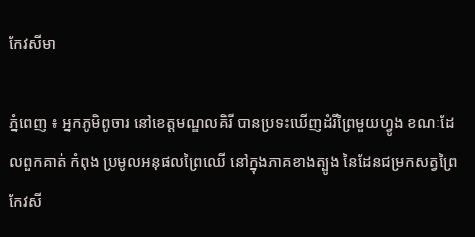កែវសីមា

ភ្នំពេញ ៖ អ្នកភូមិពូចារ នៅខេត្តមណ្ឌលគិរី បានប្រទះឃើញដំរីព្រៃមួយហ្វូង ខណៈដែលពួកគាត់ កំពុង ប្រមូលអនុផលព្រៃឈើ នៅក្នុងភាគខាងត្បូង នៃដែនជម្រកសត្វព្រៃកែវសី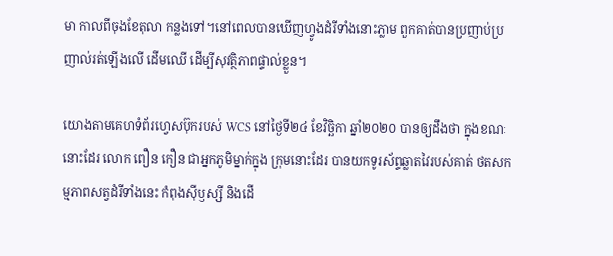មា កាលពីចុងខែតុលា កន្លងទៅ។នៅពេលបានឃើញហ្វូងដំរីទាំងនោះភ្លាម ពួកគាត់បានប្រញាប់ប្រញាល់រត់ឡើងលើ ដើមឈើ ដើម្បីសុវត្ថិភាពផ្ទាល់ខ្លួន។

យោងតាមគេហទំព័រហ្វេសប៊ុករបស់ WCS នៅថ្ងៃទី២៤ ខែវិច្ឆិកា ឆ្នាំ២០២០ បានឲ្យដឹងថា ក្នុងខណៈ នោះដែរ លោក ពឿន កឿន ជាអ្នកភូមិម្នាក់ក្នុង ក្រុមនោះដែរ បានយកទូរស័ព្ទឆ្លាតវៃរបស់គាត់ ថតសកម្មភាពសត្វដំរីទាំងនេះ កំពុងស៊ីឫស្សី និងដើ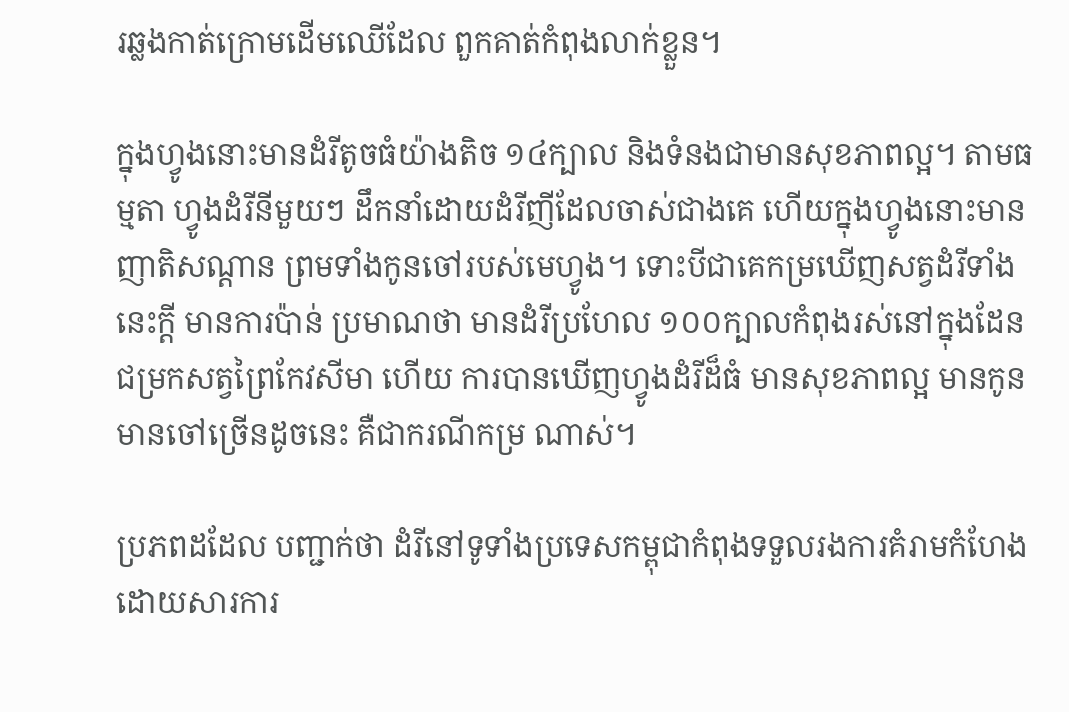រឆ្លងកាត់ក្រោមដើមឈើដែល ពួកគាត់កំពុងលាក់ខ្លួន។

ក្នុងហ្វូងនោះមានដំរីតូចធំយ៉ាងតិច ១៤ក្បាល និងទំនងជាមានសុខភាពល្អ។ តាមធម្មតា ហ្វូងដំរីនីមួយៗ ដឹកនាំដោយដំរីញីដែលចាស់ជាងគេ ហើយក្នុងហ្វូងនោះមានញាតិសណ្តាន ព្រមទាំងកូនចៅរបស់មេហ្វូង។ ទោះបីជាគេកម្រឃើញសត្វដំរីទាំងនេះក្តី មានការប៉ាន់ ប្រមាណថា មានដំរីប្រហែល ១០០ក្បាលកំពុងរស់នៅក្នុងដែនជម្រកសត្វព្រៃកែវសីមា ហើយ ការបានឃើញហ្វូងដំរីដ៏ធំ មានសុខភាពល្អ មានកូនមានចៅច្រើនដូចនេះ គឺជាករណីកម្រ ណាស់។

ប្រភពដដែល បញ្ជាក់ថា ដំរីនៅទូទាំងប្រទេសកម្ពុជាកំពុងទទួលរងការគំរាមកំហែង ដោយសារការ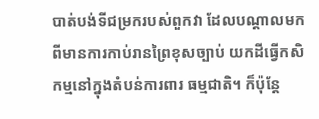បាត់បង់ទីជម្រករបស់ពួកវា ដែលបណ្តាលមកពីមានការកាប់រានព្រៃខុសច្បាប់ យកដីធ្វើកសិកម្មនៅក្នុងតំបន់ការពារ ធម្មជាតិ។ ក៏ប៉ុន្តែ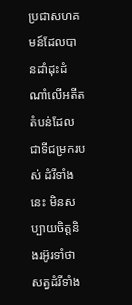ប្រជាសហគមន៍ដែលបានដាំដុះដំណាំលើអតីតតំបន់ដែលជាទីជម្រករបស់ ដំរីទាំងនេះ មិនសប្បាយចិត្តនិងរអ៊ូរទាំថា សត្វដំរីទាំង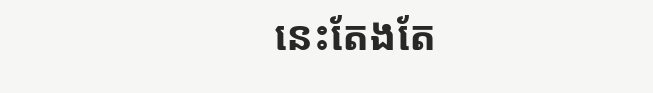នេះតែងតែ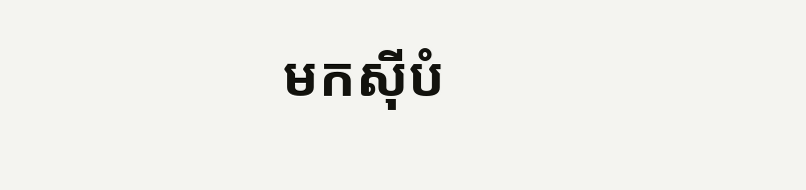មកស៊ីបំ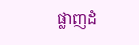ផ្លាញដំ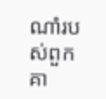ណាំរបស់ពួក គា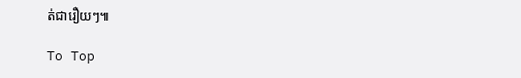ត់ជារឿយៗ៕

To Top